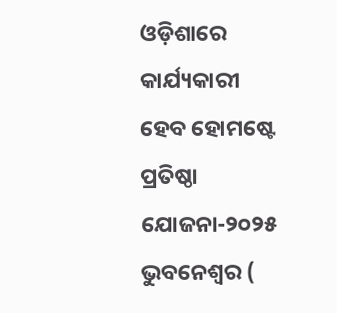ଓଡ଼ିଶାରେ କାର୍ଯ୍ୟକାରୀ ହେବ ହୋମଷ୍ଟେ ପ୍ରତିଷ୍ଠା ଯୋଜନା-୨୦୨୫
ଭୁବନେଶ୍ବର (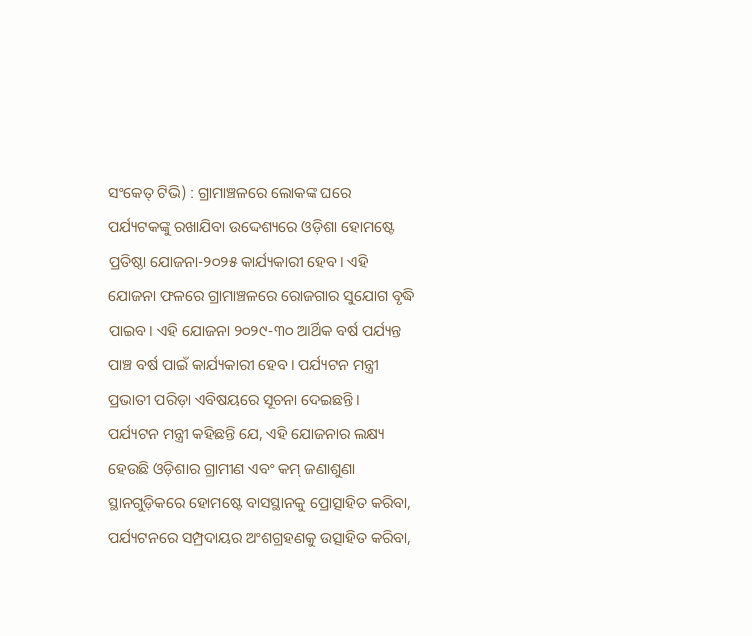ସଂକେତ୍ ଟିଭି) : ଗ୍ରାମାଞ୍ଚଳରେ ଲୋକଙ୍କ ଘରେ ପର୍ଯ୍ୟଟକଙ୍କୁ ରଖାଯିବା ଉଦ୍ଦେଶ୍ୟରେ ଓଡ଼ିଶା ହୋମଷ୍ଟେ ପ୍ରତିଷ୍ଠା ଯୋଜନା-୨୦୨୫ କାର୍ଯ୍ୟକାରୀ ହେବ। ଏହି ଯୋଜନା ଫଳରେ ଗ୍ରାମାଞ୍ଚଳରେ ରୋଜଗାର ସୁଯୋଗ ବୃଦ୍ଧି ପାଇବ। ଏହି ଯୋଜନା ୨୦୨୯-୩୦ ଆର୍ଥିକ ବର୍ଷ ପର୍ଯ୍ୟନ୍ତ ପାଞ୍ଚ ବର୍ଷ ପାଇଁ କାର୍ଯ୍ୟକାରୀ ହେବ। ପର୍ଯ୍ୟଟନ ମନ୍ତ୍ରୀ ପ୍ରଭାତୀ ପରିଡ଼ା ଏବିଷୟରେ ସୂଚନା ଦେଇଛନ୍ତି।
ପର୍ଯ୍ୟଟନ ମନ୍ତ୍ରୀ କହିଛନ୍ତି ଯେ, ଏହି ଯୋଜନାର ଲକ୍ଷ୍ୟ ହେଉଛି ଓଡ଼ିଶାର ଗ୍ରାମୀଣ ଏବଂ କମ୍ ଜଣାଶୁଣା ସ୍ଥାନଗୁଡ଼ିକରେ ହୋମଷ୍ଟେ ବାସସ୍ଥାନକୁ ପ୍ରୋତ୍ସାହିତ କରିବା, ପର୍ଯ୍ୟଟନରେ ସମ୍ପ୍ରଦାୟର ଅଂଶଗ୍ରହଣକୁ ଉତ୍ସାହିତ କରିବା,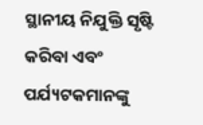ସ୍ଥାନୀୟ ନିଯୁକ୍ତି ସୃଷ୍ଟି କରିବା ଏବଂ ପର୍ଯ୍ୟଟକମାନଙ୍କୁ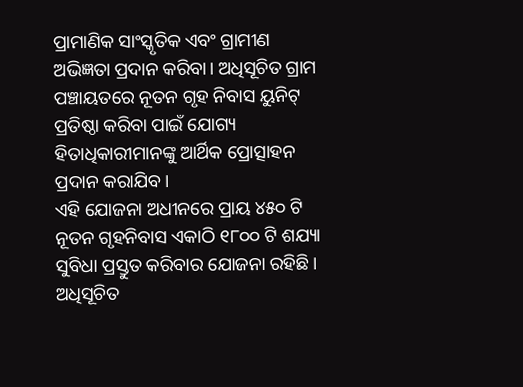ପ୍ରାମାଣିକ ସାଂସ୍କୃତିକ ଏବଂ ଗ୍ରାମୀଣ ଅଭିଜ୍ଞତା ପ୍ରଦାନ କରିବା। ଅଧିସୂଚିତ ଗ୍ରାମ ପଞ୍ଚାୟତରେ ନୂତନ ଗୃହ ନିବାସ ୟୁନିଟ୍ ପ୍ରତିଷ୍ଠା କରିବା ପାଇଁ ଯୋଗ୍ୟ ହିତାଧିକାରୀମାନଙ୍କୁ ଆର୍ଥିକ ପ୍ରୋତ୍ସାହନ ପ୍ରଦାନ କରାଯିବ।
ଏହି ଯୋଜନା ଅଧୀନରେ ପ୍ରାୟ ୪୫୦ ଟି ନୂତନ ଗୃହନିବାସ ଏକାଠି ୧୮୦୦ ଟି ଶଯ୍ୟା ସୁବିଧା ପ୍ରସ୍ତୁତ କରିବାର ଯୋଜନା ରହିଛି। ଅଧିସୂଚିତ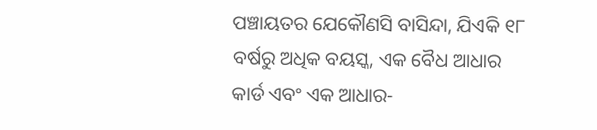ପଞ୍ଚାୟତର ଯେକୌଣସି ବାସିନ୍ଦା, ଯିଏକି ୧୮ ବର୍ଷରୁ ଅଧିକ ବୟସ୍କ, ଏକ ବୈଧ ଆଧାର କାର୍ଡ ଏବଂ ଏକ ଆଧାର-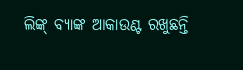ଲିଙ୍କ୍ ବ୍ୟାଙ୍କ ଆକାଉଣ୍ଟ ରଖୁଛନ୍ତି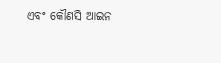ଏବଂ କୌଣସି ଆଇନ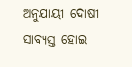ଅନୁଯାୟୀ ଦୋଷୀ ସାବ୍ୟସ୍ତ ହୋଇ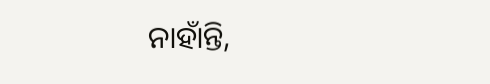ନାହାଁନ୍ତି,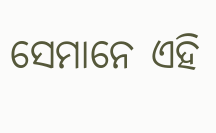ସେମାନେ ଏହି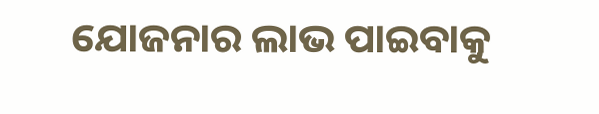ଯୋଜନାର ଲାଭ ପାଇବାକୁ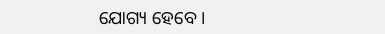ଯୋଗ୍ୟ ହେବେ।